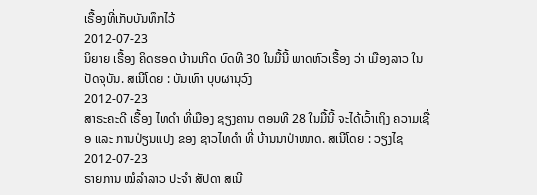ເຣື້ອງທີ່ເກັບບັນທຶກໄວ້
2012-07-23
ນິຍາຍ ເຣື້ອງ ຄິດຮອດ ບ້ານເກີດ ບົດທີ 30 ໃນມື້ນີ້ ພາດຫົວເຣື້ອງ ວ່າ ເມືອງລາວ ໃນປັດຈຸບັນ. ສເນີໂດຍ : ບັນເທົາ ບຸບຜານຸວົງ
2012-07-23
ສາຣະຄະດີ ເຣື້ອງ ໄທດຳ ທີ່ເມືອງ ຊຽງຄານ ຕອນທີ 28 ໃນມື້ນີ້ ຈະໄດ້ເວົ້າເຖິງ ຄວາມເຊື່ອ ແລະ ການປ່ຽນແປງ ຂອງ ຊາວໄທດຳ ທີ່ ບ້ານນາປ່າໜາດ. ສເນີໂດຍ : ວຽງໄຊ
2012-07-23
ຣາຍການ ໝໍລຳລາວ ປະຈຳ ສັປດາ ສເນີ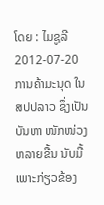ໂດຍ : ໄມຊູລີ
2012-07-20
ການຄ້າມະນຸດ ໃນ ສປປລາວ ຊຶ່ງເປັນ ບັນຫາ ໜັກໜ່ວງ ຫລາຍຂື້ນ ນັບມື້ ເພາະກ່ຽວຂ້ອງ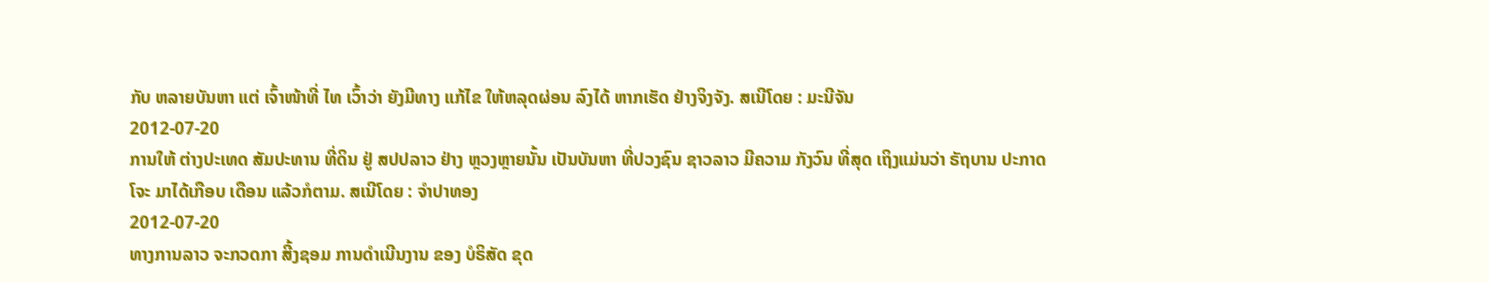ກັບ ຫລາຍບັນຫາ ແຕ່ ເຈົ້າໜ້າທີ່ ໄທ ເວົ້າວ່າ ຍັງມີທາງ ແກ້ໄຂ ໃຫ້ຫລຸດຜ່ອນ ລົງໄດ້ ຫາກເຮັດ ຢ່າງຈິງຈັງ. ສເນີໂດຍ : ມະນີຈັນ
2012-07-20
ການໃຫ້ ຕ່າງປະເທດ ສັມປະທານ ທີ່ດິນ ຢູ່ ສປປລາວ ຢ່າງ ຫຼວງຫຼາຍນັ້ນ ເປັນບັນຫາ ທີ່ປວງຊົນ ຊາວລາວ ມີຄວາມ ກັງວົນ ທີ່ສຸດ ເຖິງແມ່ນວ່າ ຣັຖບານ ປະກາດ ໂຈະ ມາໄດ້ເກືອບ ເດືອນ ແລ້ວກໍຕາມ. ສເນີໂດຍ : ຈໍາປາທອງ
2012-07-20
ທາງການລາວ ຈະກວດກາ ສີ້ງຊອມ ການດຳເນີນງານ ຂອງ ບໍຣິສັດ ຂຸດ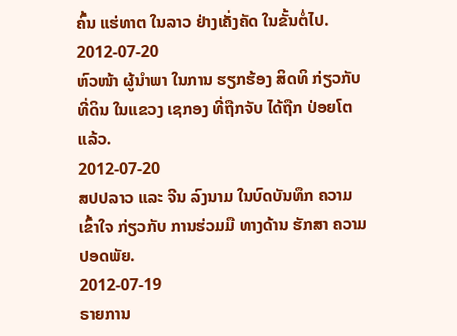ຄົ້ນ ແຮ່ທາຕ ໃນລາວ ຢ່າງເຄັ່ງຄັດ ໃນຂັ້ນຕໍ່ໄປ.
2012-07-20
ຫົວໜ້າ ຜູ້ນໍາພາ ໃນການ ຮຽກຮ້ອງ ສິດທິ ກ່ຽວກັບ ທີ່ດິນ ໃນແຂວງ ເຊກອງ ທີ່ຖືກຈັບ ໄດ້ຖືກ ປ່ອຍໂຕ ແລ້ວ.
2012-07-20
ສປປລາວ ແລະ ຈີນ ລົງນາມ ໃນບົດບັນທຶກ ຄວາມເຂົ້າໃຈ ກ່ຽວກັບ ການຮ່ວມມື ທາງດ້ານ ຮັກສາ ຄວາມປອດພັຍ.
2012-07-19
ຣາຍການ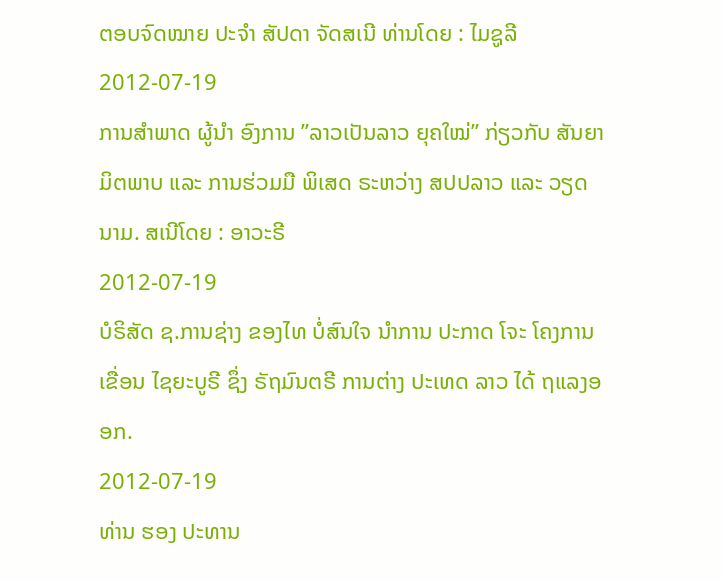ຕອບຈົດໝາຍ ປະຈຳ ສັປດາ ຈັດສເນີ ທ່ານໂດຍ : ໄມຊູລີ
2012-07-19
ການສຳພາດ ຜູ້ນຳ ອົງການ ”ລາວເປັນລາວ ຍຸຄໃໝ່” ກ່ຽວກັບ ສັນຍາ ມິຕພາບ ແລະ ການຮ່ວມມື ພິເສດ ຣະຫວ່າງ ສປປລາວ ແລະ ວຽດນາມ. ສເນີໂດຍ : ອາວະຣີ
2012-07-19
ບໍຣິສັດ ຊ.ການຊ່າງ ຂອງໄທ ບໍ່ສົນໃຈ ນໍາການ ປະກາດ ໂຈະ ໂຄງການ ເຂື່ອນ ໄຊຍະບູຣີ ຊຶ່ງ ຣັຖມົນຕຣີ ການຕ່າງ ປະເທດ ລາວ ໄດ້ ຖແລງອອກ.
2012-07-19
ທ່ານ ຮອງ ປະທານ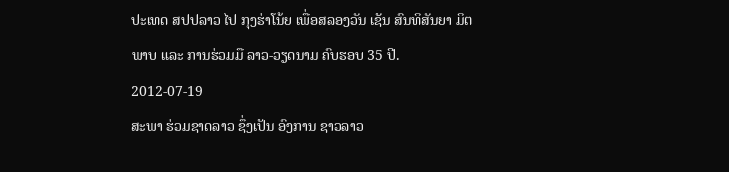ປະເທດ ສປປລາວ ໄປ ກຸງຮ່າໂນ້ຍ ເພື່ອສລອງວັນ ເຊັນ ສົນທິສັນຍາ ມິຕພາບ ແລະ ການຮ່ວມມື ລາວ-ວຽດນາມ ຄົບຮອບ 35 ປີ.
2012-07-19
ສະພາ ຮ່ວມຊາດລາວ ຊຶ່ງເປັນ ອົງການ ຊາວລາວ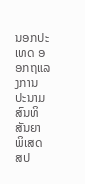ນອກປະເທດ ອອກຖແລງການ ປະນາມ ສົນທິສັນຍາ ພິເສດ ສປ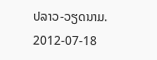ປລາວ-ວຽດນາມ.
2012-07-18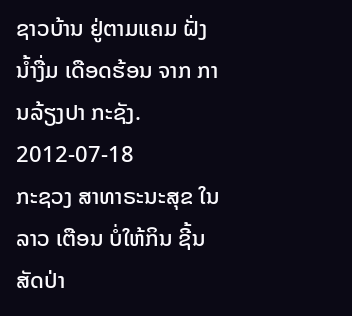ຊາວບ້ານ ຢູ່ຕາມແຄມ ຝັ່ງນໍ້າງື່ມ ເດືອດຮ້ອນ ຈາກ ການລ້ຽງປາ ກະຊັງ.
2012-07-18
ກະຊວງ ສາທາຣະນະສຸຂ ໃນລາວ ເຕືອນ ບໍ່ໃຫ້ກິນ ຊີ້ນ ສັດປ່າ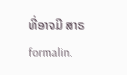ທີ່ອາຈມີ ສາຣ formalin.